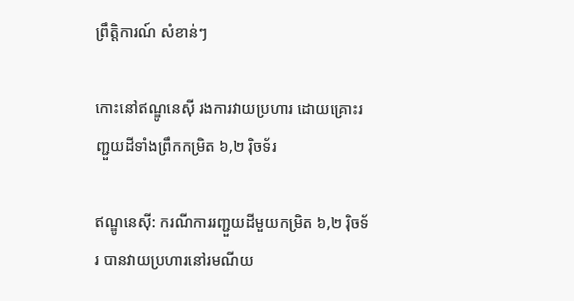ព្រឹត្តិការណ៍ សំខាន់ៗ

កោះនៅឥណ្ឌូនេស៊ី រងការវាយប្រហារ ដោយគ្រោះរញ្ជួយដីទាំងព្រឹកកម្រិត ៦,២ រ៉ិចទ័រ

ឥណ្ឌូនេស៊ី: ករណីការរញ្ជួយដីមួយកម្រិត ៦,២ រ៉ិចទ័រ បានវាយប្រហារនៅរមណីយ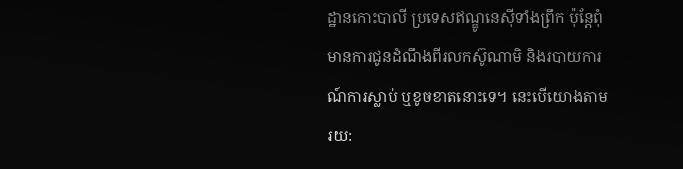ដ្ឋានកោះបាលី ប្រទេសឥណ្ឌូនេស៊ីទាំងព្រឹក ប៉ុន្តែពុំមានការជូនដំណឹងពីរលកស៊ូណាមិ និងរបាយការណ៍ការស្លាប់ ឬខូចខាតនោះទេ។ នេះបើយោងតាមរយ: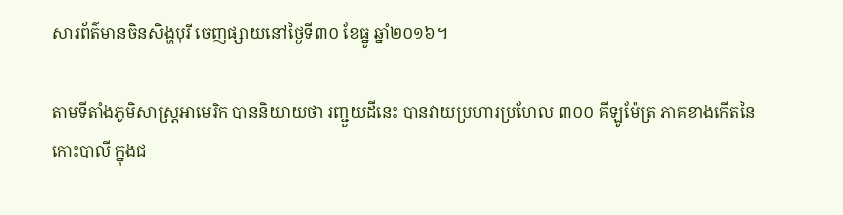សារព័ត៌មានចិនសិង្ហបុរី ចេញផ្សាយនៅថ្ងៃទី៣០ ខែធ្នូ ឆ្នាំ២០១៦។

តាមទីតាំងភូមិសាស្ត្រអាមេរិក បាននិយាយថា រញ្ជួយដីនេះ បានវាយប្រហារប្រហែល ៣០០ គីឡូម៉ែត្រ ភាគខាងកើតនៃកោះបាលី ក្នុងជ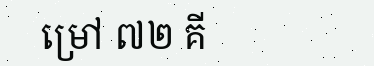ម្រៅ ៧២ គី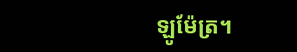ឡូម៉ែត្រ។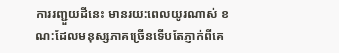ការរញ្ជួយដីនេះ មានរយ:ពេលយូរណាស់ ខណ:ដែលមនុស្សភាគច្រើនទើបតែភ្ញាក់ពីគេ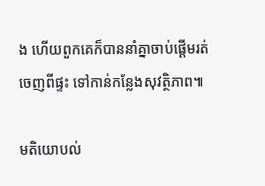ង ហើយពួកគេក៏បាននាំគ្នាចាប់ផ្តើមរត់ចេញពីផ្ទះ ទៅកាន់កន្លែងសុវត្ថិភាព៕

មតិយោបល់